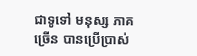ជាទូទៅ មនុស្ស ភាគច្រើន បានប្រើប្រាស់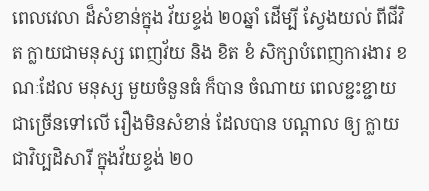ពេលវេលា ដ៏សំខាន់ក្នុង វ័យខ្ទង់ ២០ឆ្នាំ ដើម្បី ស្វែងយល់ ពីជីវិត ក្លាយជាមនុស្ស ពេញវ័យ និង ខិត ខំ សិក្សាបំពេញការងារ ខណៈដែល មនុស្ស មួយចំនួនធំ ក៏បាន ចំណាយ ពេលខ្ជះខ្ជាយ ជាច្រើនទៅលើ រឿងមិនសំខាន់ ដែលបាន បណ្តាល ឲ្យ ក្លាយជាវិប្បដិសារី ក្នុងវ័យខ្ទង់ ២០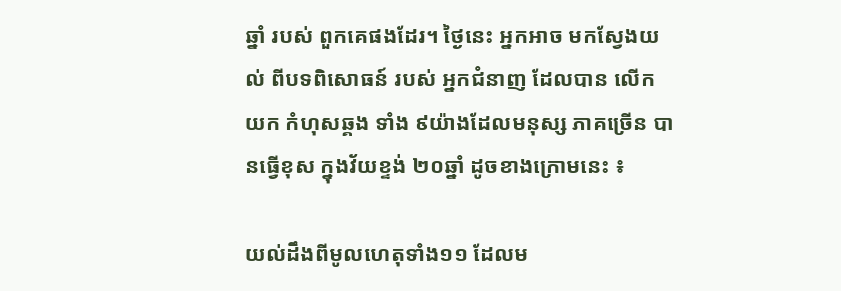ឆ្នាំ របស់ ពួកគេផងដែរ។ ថ្ងៃនេះ អ្នកអាច មកស្វែងយល់ ពីបទពិសោធន៍ របស់ អ្នកជំនាញ ដែលបាន លើក យក កំហុសឆ្គង ទាំង ៩យ៉ាងដែលមនុស្ស ភាគច្រើន បានធ្វើខុស ក្នុងវ័យខ្ទង់ ២០ឆ្នាំ ដូចខាងក្រោមនេះ ៖

យល់ដឹងពីមូលហេតុទាំង១១ ដែលម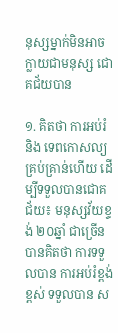នុស្សម្នាក់មិនអាចក្លាយជាមនុស្ស ជោគជ័យបាន

១. គិតថា ការអប់រំ និង ទេពកោសល្យ គ្រប់គ្រាន់ហើយ ដើម្បីទទួលបានជោគជ័យ៖ មនុស្សវ័យខ្ទង់ ២០ឆ្នាំ ជាច្រើន បានគិតថា ការទទួលបាន ការអប់រំខ្ពង់ខ្ពស់ ទទួលបាន ស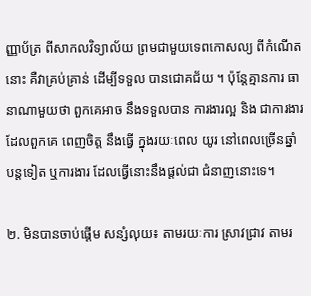ញ្ញាប័ត្រ ពីសាកលវិទ្យាល័យ ព្រមជាមួយទេពកោសល្យ ពីកំណើតនោះ គឺវាគ្រប់គ្រាន់ ដើម្បីទទួល បានជោគជ័យ ។ ប៉ុន្តែគ្មានការ ធានាណាមួយថា ពួកគេអាច នឹងទទួលបាន ការងារល្អ និង ជាការងារដែលពួកគេ ពេញចិត្ត នឹងធ្វើ ក្នុងរយៈពេល យូរ នៅពេលច្រើនឆ្នាំ បន្តទៀត ឬការងារ ដែលធ្វើនោះនឹងផ្តល់ជា ជំនាញនោះទេ។

២. មិនបានចាប់ផ្តើម សន្សំលុយ៖ តាមរយៈការ ស្រាវជ្រាវ តាមរ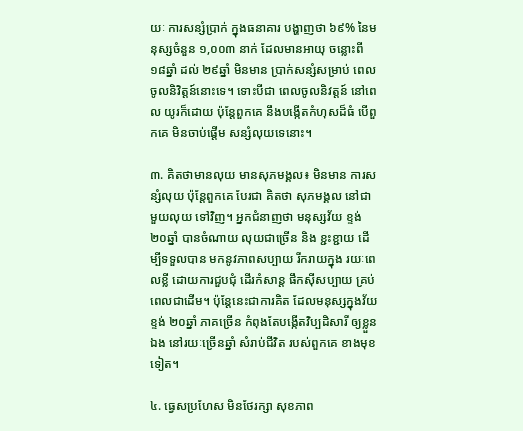យៈ ការសន្សំប្រាក់ ក្នុងធនាគារ បង្ហាញថា ៦៩% នៃមនុស្សចំនួន ១,០០៣ នាក់ ដែលមានអាយុ ចន្លោះពី ១៨ឆ្នាំ ដល់ ២៩ឆ្នាំ មិនមាន ប្រាក់សន្សំសម្រាប់ ពេលចូលនិវិត្តន៍នោះទេ។ ទោះបីជា ពេលចូលនិវត្តន៍ នៅពេល យូរក៏ដោយ ប៉ុន្តែពួកគេ នឹងបង្កើតកំហុសដ៏ធំ បើពួកគេ មិនចាប់ផ្តើម សន្សំលុយទេនោះ។

៣. គិតថាមានលុយ មានសុភមង្គល៖ មិនមាន ការសន្សំលុយ ប៉ុន្តែពួកគេ បែរជា គិតថា សុភមង្គល នៅជាមួយលុយ ទៅវិញ។ អ្នកជំនាញថា មនុស្សវ័យ ខ្ទង់២០ឆ្នាំ បានចំណាយ លុយជាច្រើន និង ខ្ជះខ្ជាយ ដើម្បីទទួលបាន មកនូវភាពសប្បាយ រីករាយក្នុង រយៈពេលខ្លី ដោយការជួបជុំ ដើរកំសាន្ត ផឹកស៊ីសប្បាយ គ្រប់ពេលជាដើម។ ប៉ុន្តែនេះជាការគិត ដែលមនុស្សក្នុងវ័យខ្ទង់ ២០ឆ្នាំ ភាគច្រើន កំពុងតែបង្កើតវិប្បដិសារី ឲ្យខ្លួនឯង នៅរយៈច្រើនឆ្នាំ សំរាប់ជីវិត របស់ពួកគេ ខាងមុខទៀត។

៤. ធ្វេសប្រហែស មិនថែរក្សា សុខភាព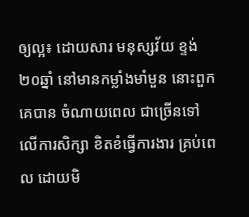ឲ្យល្អ៖ ដោយសារ មនុស្សវ័យ ខ្ទង់ ២០ឆ្នាំ នៅមានកម្លាំងមាំមួន នោះពួកគេបាន ចំណាយពេល ជាច្រើនទៅ លើការសិក្សា ខិតខំធ្វើការងារ គ្រប់ពេល ដោយមិ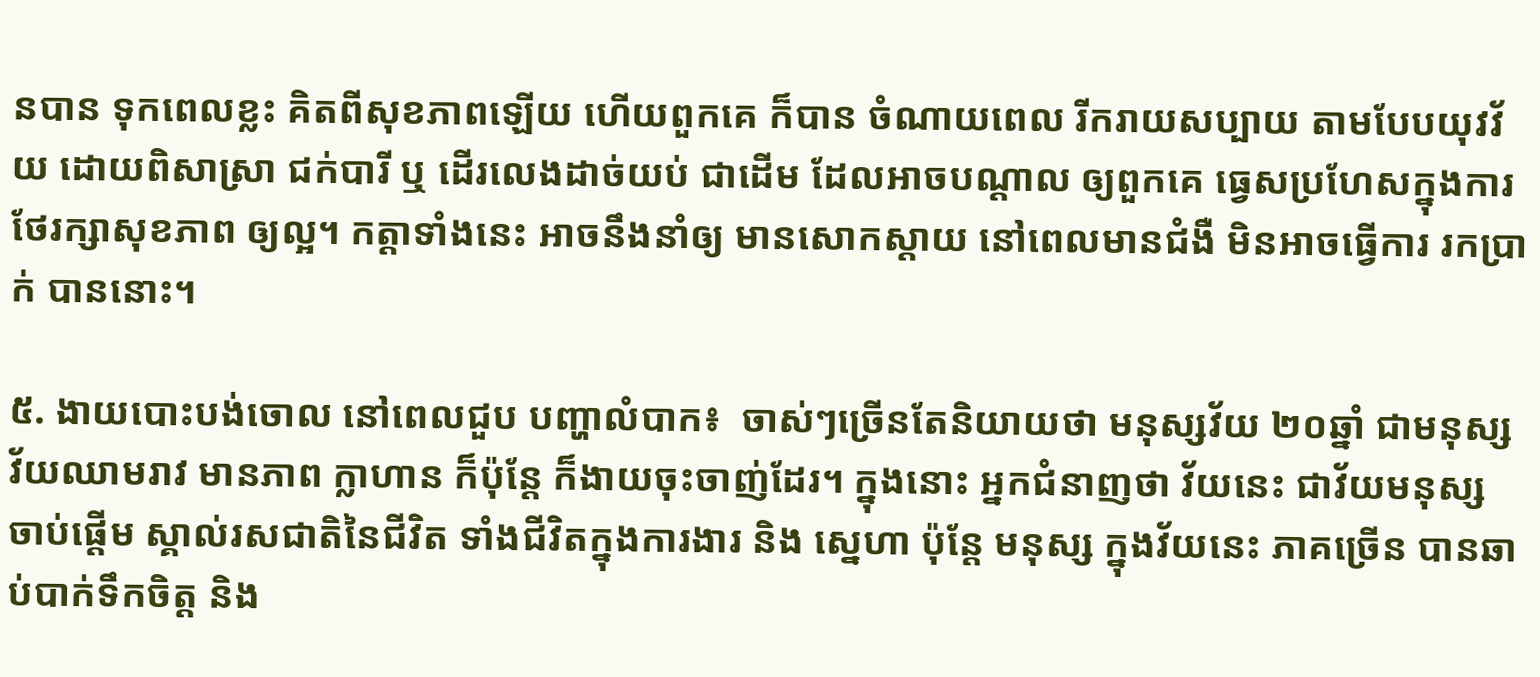នបាន ទុកពេលខ្លះ គិតពីសុខភាពឡើយ ហើយពួកគេ ក៏បាន ចំណាយពេល រីករាយសប្បាយ តាមបែបយុវវ័យ ដោយពិសាស្រា ជក់បារី ឬ ដើរលេងដាច់យប់ ជាដើម ដែលអាចបណ្តាល ឲ្យពួកគេ ធ្វេសប្រហែសក្នុងការ ថែរក្សាសុខភាព ឲ្យល្អ។ កត្តាទាំងនេះ អាចនឹងនាំឲ្យ មានសោកស្តាយ នៅពេលមានជំងឺ មិនអាចធ្វើការ រកប្រាក់ បាននោះ។

៥. ងាយបោះបង់ចោល នៅពេលជួប បញ្ហាលំបាក៖  ចាស់ៗច្រើនតែនិយាយថា មនុស្សវ័យ ២០ឆ្នាំ ជាមនុស្ស វ័យឈាមរាវ មានភាព ក្លាហាន ក៏ប៉ុន្តែ ក៏ងាយចុះចាញ់ដែរ។ ក្នុងនោះ អ្នកជំនាញថា វ័យនេះ ជាវ័យមនុស្ស ចាប់ផ្តើម ស្គាល់រសជាតិនៃជីវិត ទាំងជីវិតក្នុងការងារ និង ស្នេហា ប៉ុន្តែ មនុស្ស ក្នុងវ័យនេះ ភាគច្រើន បានឆាប់បាក់ទឹកចិត្ត និង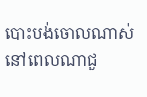បោះបង់ចោលណាស់ នៅពេលណាជួ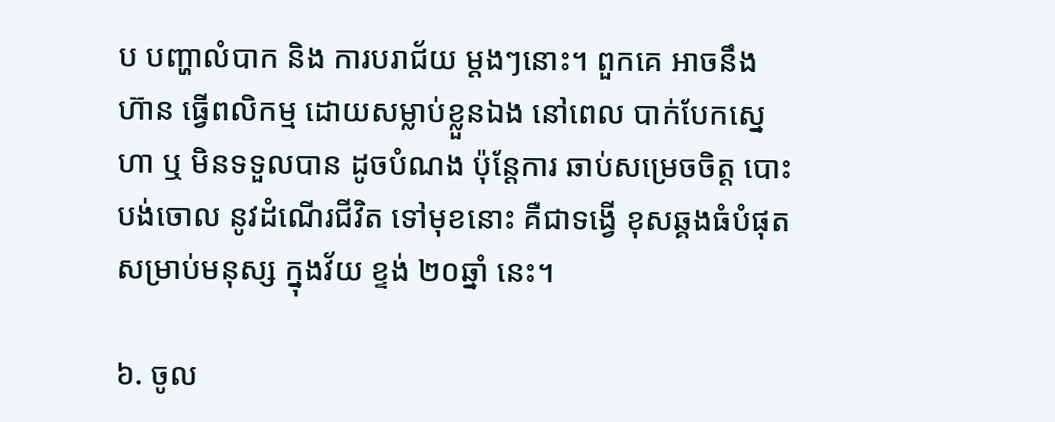ប បញ្ហាលំបាក និង ការបរាជ័យ ម្តងៗនោះ។ ពួកគេ អាចនឹង ហ៊ាន ធ្វើពលិកម្ម ដោយសម្លាប់ខ្លួនឯង នៅពេល បាក់បែកស្នេហា ឬ មិនទទួលបាន ដូចបំណង ប៉ុន្តែការ ឆាប់សម្រេចចិត្ត បោះបង់ចោល នូវដំណើរជីវិត ទៅមុខនោះ គឺជាទង្វើ ខុសឆ្គងធំបំផុត សម្រាប់មនុស្ស ក្នុងវ័យ ខ្ទង់ ២០ឆ្នាំ នេះ។

៦. ចូល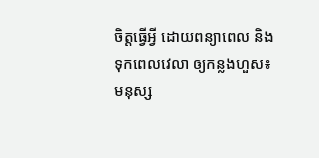ចិត្តធ្វើអ្វី ដោយពន្យាពេល និង ទុកពេលវេលា ឲ្យកន្លងហួស៖ មនុស្ស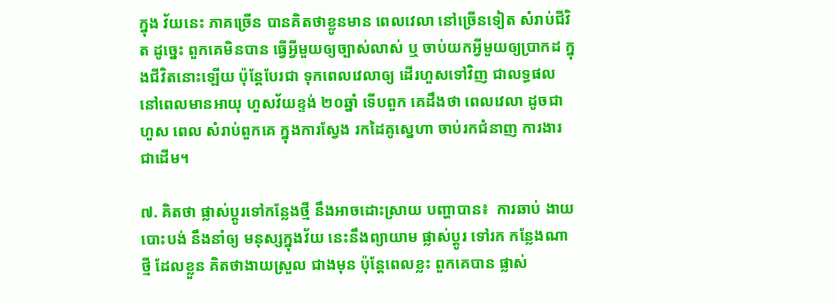ក្នុង វ័យនេះ ភាគច្រើន បានគិតថាខ្លូនមាន ពេលវេលា នៅច្រើនទៀត សំរាប់ជីវិត ដូច្នេះ ពួកគេមិនបាន ធ្វើអ្វីមួយឲ្យច្បាស់លាស់ ឬ ចាប់យកអ្វីមួយឲ្យប្រាកដ ក្នុងជីវិតនោះឡើយ ប៉ុន្តែបែរជា ទុកពេលវេលាឲ្យ ដើរហួសទៅវិញ ជាលទ្ធផល នៅពេលមានអាយុ ហួសវ័យខ្ទង់ ២០ឆ្នាំ ទើបពួក គេដឹងថា ពេលវេលា ដូចជា ហួស ពេល សំរាប់ពួកគេ ក្នុងការស្វែង រកដៃគូស្នេហា ចាប់រកជំនាញ ការងារ ជាដើម។

៧. គិតថា ផ្លាស់ប្តូរទៅកន្លែងថ្មី នឹងអាចដោះស្រាយ បញ្ហាបាន៖  ការឆាប់ ងាយបោះបង់ នឹងនាំឲ្យ មនុស្សក្នុងវ័យ នេះនឹងព្យាយាម ផ្លាស់ប្តូរ ទៅរក កន្លែងណាថ្មី ដែលខ្លួន គិតថាងាយស្រួល ជាងមុន ប៉ុន្តែពេលខ្លះ ពួកគេបាន ផ្លាស់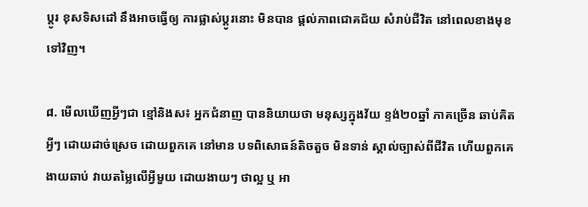ប្តូរ ខុសទិសដៅ នឹងអាចធ្វើឲ្យ ការផ្លាស់ប្តូរនោះ មិនបាន ផ្តល់ភាពជោគជ័យ សំរាប់ជីវិត នៅពេលខាងមុខទៅវិញ។

៨. មើលឃើញអ្វីៗជា ខ្មៅនិងស៖ អ្នកជំនាញ បាននិយាយថា មនុស្សក្នុងវ័យ ខ្ទង់២០ឆ្នាំ ភាគច្រើន ឆាប់គិតអ្វីៗ ដោយដាច់ស្រេច ដោយពួកគេ នៅមាន បទពិសោធន៍តិចតួច មិនទាន់ ស្គាល់ច្បាស់ពីជីវិត ហើយពួកគេ ងាយឆាប់ វាយតម្លៃលើអ្វីមួយ ដោយងាយៗ ថាល្អ ឬ អា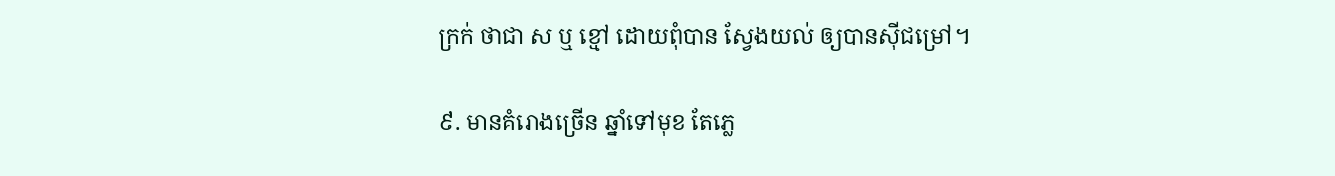ក្រក់ ថាជា ស ឬ ខ្មៅ ដោយពុំបាន ស្វែងយល់ ឲ្យបានស៊ីជម្រៅ។

៩. មានគំរោងច្រើន ឆ្នាំទៅមុខ តែភ្លេ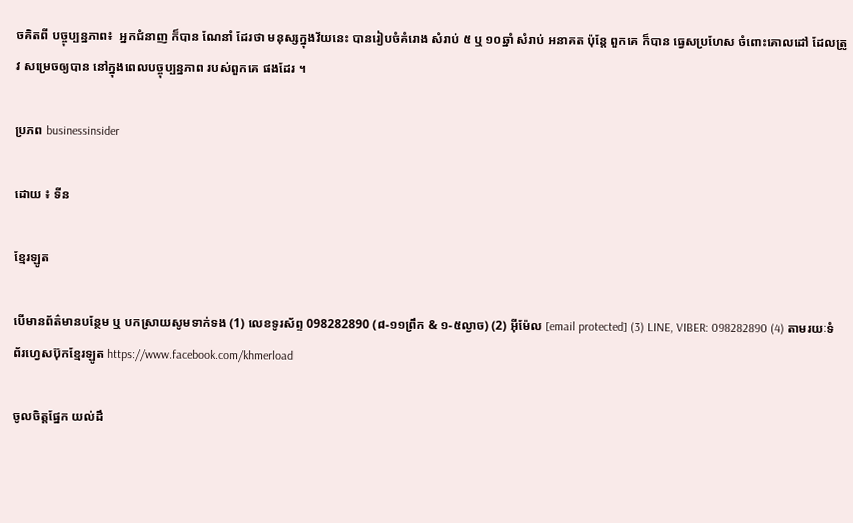ចគិតពី បច្ចុប្បន្នភាព៖  អ្នកជំនាញ ក៏បាន ណែនាំ ដែរថា មនុស្សក្នុងវ័យនេះ បានរៀបចំគំរោង សំរាប់ ៥ ឬ ១០ឆ្នាំ សំរាប់ អនាគត ប៉ុន្តែ ពួកគេ ក៏បាន ធ្វេសប្រហែស ចំពោះគោលដៅ ដែលត្រូវ សម្រេចឲ្យបាន នៅក្នុងពេលបច្ចុប្បន្នភាព របស់ពួកគេ ផងដែរ ។

ប្រភព businessinsider

ដោយ ៖ ទីន

ខ្មែរឡូត

បើមានព័ត៌មានបន្ថែម ឬ បកស្រាយសូមទាក់ទង (1) លេខទូរស័ព្ទ 098282890 (៨-១១ព្រឹក & ១-៥ល្ងាច) (2) អ៊ីម៉ែល [email protected] (3) LINE, VIBER: 098282890 (4) តាមរយៈទំព័រហ្វេសប៊ុកខ្មែរឡូត https://www.facebook.com/khmerload

ចូលចិត្តផ្នែក យល់ដឹ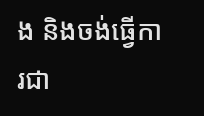ង និងចង់ធ្វើការជា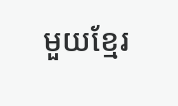មួយខ្មែរ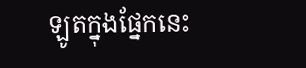ឡូតក្នុងផ្នែកនេះ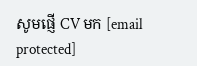សូមផ្ញើ CV មក [email protected]